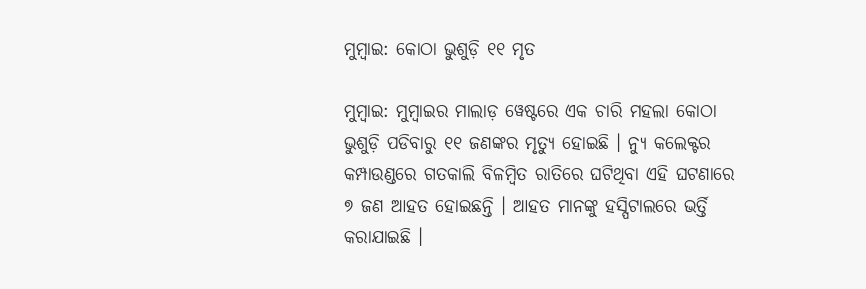ମୁମ୍ବାଇ: କୋଠା ଭୁଶୁଡ଼ି ୧୧ ମୃତ

ମୁମ୍ବାଇ: ମୁମ୍ବାଇର ମାଲାଡ଼ ୱେଷ୍ଟରେ ଏକ ଚାରି ମହଲା କୋଠା ଭୁଶୁଡ଼ି ପଡିବାରୁ ୧୧ ଜଣଙ୍କର ମୃତ୍ୟୁ ହୋଇଛି । ନ୍ୟୁ କଲେକ୍ଟର କମ୍ପାଉଣ୍ଡରେ ଗତକାଲି ବିଳମ୍ବିତ ରାତିରେ ଘଟିଥିବା ଏହି ଘଟଣାରେ ୭ ଜଣ ଆହତ ହୋଇଛନ୍ତି । ଆହତ ମାନଙ୍କୁ ହସ୍ପିଟାଲରେ ଭର୍ତ୍ତି କରାଯାଇଛି ।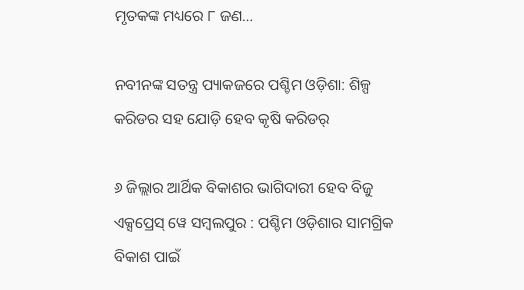ମୃତକଙ୍କ ମଧ୍ୟରେ ୮ ଜଣ…

ନବୀନଙ୍କ ସତନ୍ତ୍ର ପ୍ୟାକଜରେ ପଶ୍ଚିମ ଓଡ଼ିଶା: ଶିଳ୍ପ କରିଡର ସହ ଯୋଡ଼ି ହେବ କୃଷି କରିଡର୍

୬ ଜିଲ୍ଲାର ଆର୍ଥିକ ବିକାଶର ଭାଗିଦାରୀ ହେବ ବିଜୁ ଏକ୍ସପ୍ରେସ୍ ୱେ ସମ୍ବଲପୁର : ପଶ୍ଚିମ ଓଡ଼ିଶାର ସାମଗ୍ରିକ ବିକାଶ ପାଇଁ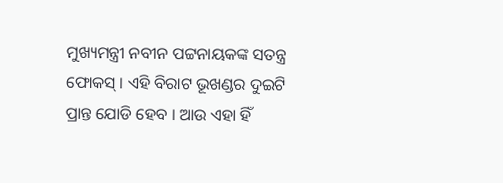ମୁଖ୍ୟମନ୍ତ୍ରୀ ନବୀନ ପଟ୍ଟନାୟକଙ୍କ ସତନ୍ତ୍ର ଫୋକସ୍ । ଏହି ବିରାଟ ଭୂଖଣ୍ଡର ଦୁଇଟି ପ୍ରାନ୍ତ ଯୋଡି ହେବ । ଆଉ ଏହା ହିଁ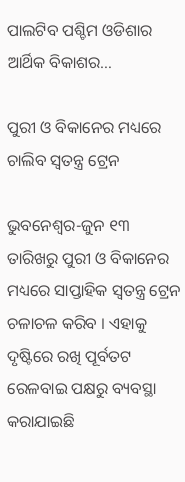ପାଲଟିବ ପଶ୍ଚିମ ଓଡିଶାର ଆର୍ଥିକ ବିକାଶର…

ପୁରୀ ଓ ବିକାନେର ମଧ୍ୟରେ ଚାଲିବ ସ୍ୱତନ୍ତ୍ର ଟ୍ରେନ

ଭୁବନେଶ୍ୱର-ଜୁନ ୧୩ ତାରିଖରୁ ପୁରୀ ଓ ବିକାନେର ମଧ୍ୟରେ ସାପ୍ତାହିକ ସ୍ୱତନ୍ତ୍ର ଟ୍ରେନ ଚଳାଚଳ କରିବ । ଏହାକୁ ଦୃଷ୍ଟିରେ ରଖି ପୂର୍ବତଟ ରେଳବାଇ ପକ୍ଷରୁ ବ୍ୟବସ୍ଥା କରାଯାଇଛି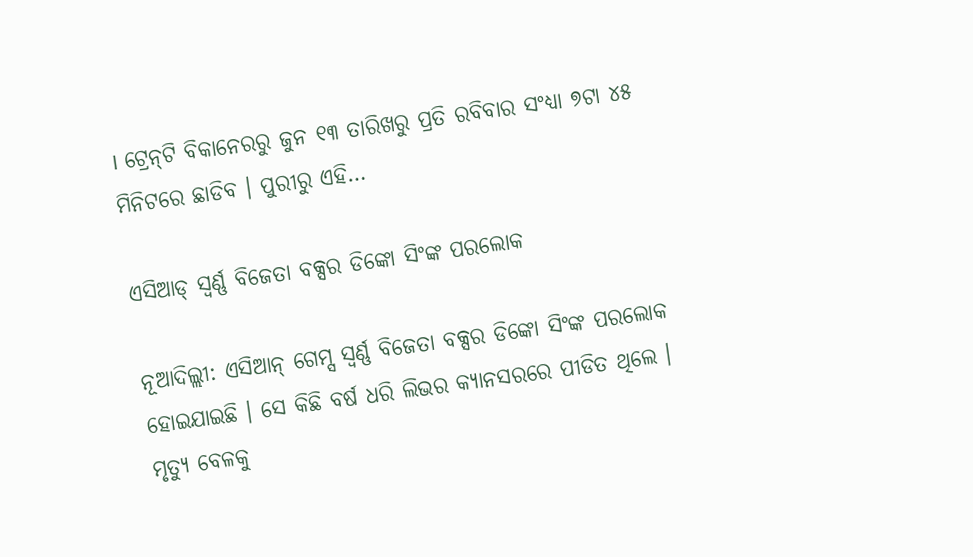। ଟ୍ରେନ୍‌ଟି ବିକାନେରରୁ ଜୁନ ୧୩ ତାରିଖରୁ ପ୍ରତି ରବିବାର ସଂଧ୍ୟା ୭ଟା ୪୫ ମିନିଟରେ ଛାଡିବ । ପୁରୀରୁ ଏହି…

ଏସିଆଡ୍ ସ୍ୱର୍ଣ୍ଣ ବିଜେତା ବକ୍ସର ଡିଙ୍କୋ ସିଂଙ୍କ ପରଲୋକ

ନୂଆଦିଲ୍ଲୀ: ଏସିଆନ୍ ଗେମ୍ସ ସ୍ୱର୍ଣ୍ଣ ବିଜେତା ବକ୍ସର ଡିଙ୍କୋ ସିଂଙ୍କ ପରଲୋକ ହୋଇଯାଇଛି । ସେ କିଛି ବର୍ଷ ଧରି ଲିଭର କ୍ୟାନସରରେ ପୀଡିତ ଥିଲେ । ମୃତ୍ୟୁ ବେଳକୁ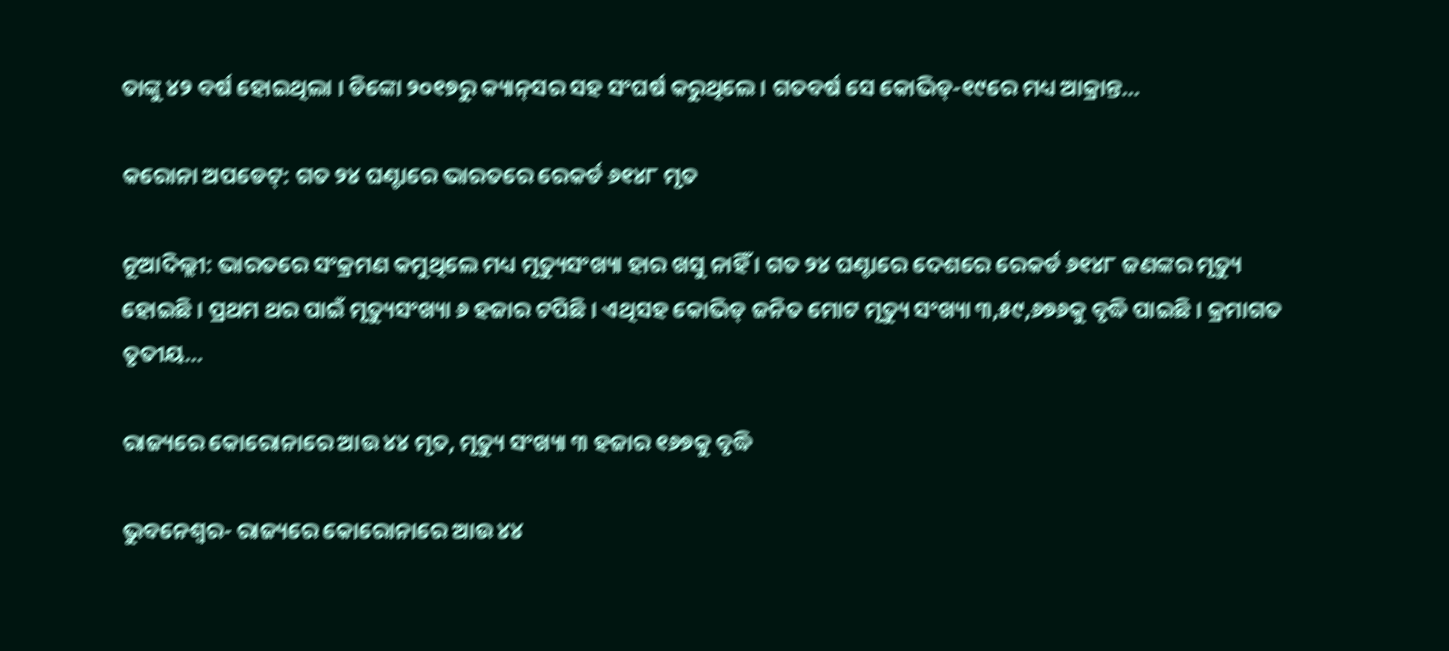ତାଙ୍କୁ ୪୨ ବର୍ଷ ହୋଇଥିଲା । ଡିଙ୍କୋ ୨୦୧୭ରୁ କ୍ୟାନ୍‌ସର ସହ ସଂଘର୍ଷ କରୁଥିଲେ । ଗତବର୍ଷ ସେ କୋଭିଡ୍‌-୧୯ରେ ମଧ୍ୟ ଆକ୍ରାନ୍ତ…

କରୋନା ଅପଡେଟ୍‌: ଗତ ୨୪ ଘଣ୍ଟାରେ ଭାରତରେ ରେକର୍ଡ ୬୧୪୮ ମୃତ

ନୂଆଦିଲ୍ଲୀ: ଭାରତରେ ସଂକ୍ରମଣ କମୁଥିଲେ ମଧ୍ୟ ମୃତ୍ୟୁସଂଖ୍ୟା ହାର ଖସୁ ନାହିଁ । ଗତ ୨୪ ଘଣ୍ଟାରେ ଦେଶରେ ରେକର୍ଡ ୬୧୪୮ ଜଣଙ୍କର ମୃତ୍ୟୁ ହୋଇଛି । ପ୍ରଥମ ଥର ପାଇଁ ମୃତ୍ୟୁସଂଖ୍ୟା ୬ ହଜାର ଟପିଛି । ଏଥିସହ କୋଭିଡ୍ ଜନିତ ମୋଟ ମୃତ୍ୟୁ ସଂଖ୍ୟା ୩,୫୯,୬୭୬କୁ ବୃଦ୍ଧି ପାଇଛି । କ୍ରମାଗତ ତୃତୀୟ…

ରାଜ୍ୟରେ କୋରୋନାରେ ଆଉ ୪୪ ମୃତ, ମୃତ୍ୟୁ ସଂଖ୍ୟା ୩ ହଜାର ୧୬୭କୁ ବୃଦ୍ଧି

ଭୁବନେଶ୍ୱର- ରାଜ୍ୟରେ କୋରୋନାରେ ଆଉ ୪୪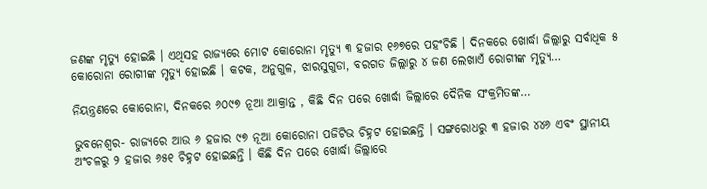ଜଣଙ୍କ ମୃତ୍ୟୁ ହୋଇଛି । ଏଥିସହ ରାଜ୍ୟରେ ମୋଟ କୋରୋନା ମୃତ୍ୟୁ ୩ ହଜାର ୧୬୭ରେ ପହଂଚିଛି । ଦିନକରେ ଖୋର୍ଦ୍ଧା ଜିଲ୍ଲାରୁ ସର୍ବାଧିକ ୫ କୋରୋନା ରୋଗୀଙ୍କ ମୃତ୍ୟୁ ହୋଇଛି । କଟକ, ଅନୁଗୁଳ, ଝାରସୁଗୁଡା, ବରଗଡ ଜିଲ୍ଲାରୁ ୪ ଜଣ ଲେଖାଏଁ ରୋଗୀଙ୍କ ମୃତ୍ୟୁ…

ନିୟନ୍ତ୍ରଣରେ କୋରୋନା, ଦିନକରେ ୬୦୯୭ ନୂଆ ଆକ୍ରାନ୍ତ , କିଛି ଦିନ ପରେ ଖୋର୍ଦ୍ଧା ଜିଲ୍ଲାରେ ଦୈନିକ ସଂକ୍ରମିତଙ୍କ…

ଭୁବନେଶ୍ୱର- ରାଜ୍ୟରେ ଆଉ ୬ ହଜାର ୯୭ ନୂଆ କୋରୋନା ପଜିଟିଭ ଚିହ୍ନଟ ହୋଇଛନ୍ତି । ସଙ୍ଗରୋଧରୁ ୩ ହଜାର ୪୪୬ ଏବଂ ସ୍ଥାନୀୟ ଅଂଚଳରୁ ୨ ହଜାର ୬୫୧ ଚିହ୍ନଟ ହୋଇଛନ୍ତି । କିଛି ଦିନ ପରେ ଖୋର୍ଦ୍ଧା ଜିଲ୍ଲାରେ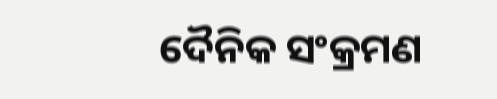ଦୈନିକ ସଂକ୍ରମଣ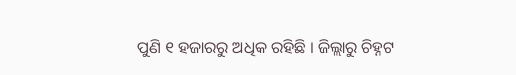ପୁଣି ୧ ହଜାରରୁ ଅଧିକ ରହିଛି । ଜିଲ୍ଲାରୁ ଚିହ୍ନଟ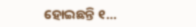ହୋଇଛନ୍ତି ୧…